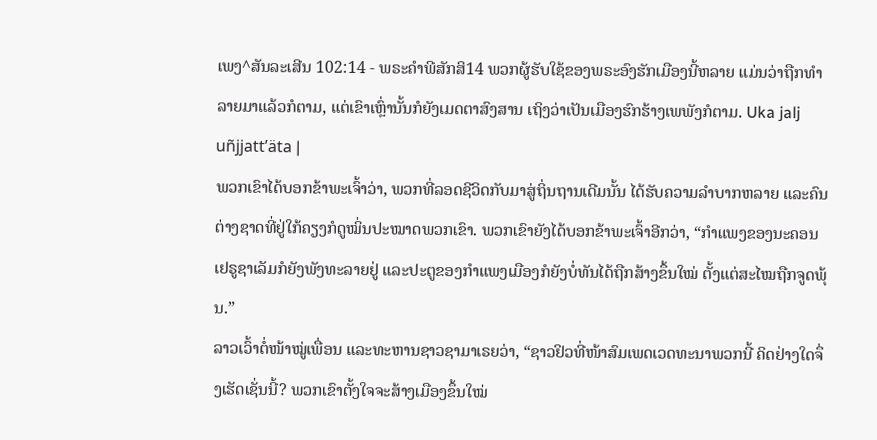ເພງ^ສັນລະເສີນ 102:14 - ພຣະຄຳພີສັກສິ14 ພວກຜູ້ຮັບໃຊ້ຂອງພຣະອົງຮັກເມືອງນີ້ຫລາຍ ແມ່ນວ່າຖືກທຳລາຍມາແລ້ວກໍຕາມ, ແຕ່ເຂົາເຫຼົ່ານັ້ນກໍຍັງເມດຕາສົງສານ ເຖິງວ່າເປັນເມືອງຮົກຮ້າງເພພັງກໍຕາມ. Uka jalj uñjjattʼäta |
ພວກເຂົາໄດ້ບອກຂ້າພະເຈົ້າວ່າ, ພວກທີ່ລອດຊີວິດກັບມາສູ່ຖິ່ນຖານເດີມນັ້ນ ໄດ້ຮັບຄວາມລຳບາກຫລາຍ ແລະຄົນຕ່າງຊາດທີ່ຢູ່ໃກ້ຄຽງກໍດູໝິ່ນປະໝາດພວກເຂົາ. ພວກເຂົາຍັງໄດ້ບອກຂ້າພະເຈົ້າອີກວ່າ, “ກຳແພງຂອງນະຄອນເຢຣູຊາເລັມກໍຍັງພັງທະລາຍຢູ່ ແລະປະຕູຂອງກຳແພງເມືອງກໍຍັງບໍ່ທັນໄດ້ຖືກສ້າງຂຶ້ນໃໝ່ ຕັ້ງແຕ່ສະໄໝຖືກຈູດພຸ້ນ.”
ລາວເວົ້າຕໍ່ໜ້າໝູ່ເພື່ອນ ແລະທະຫານຊາວຊາມາເຣຍວ່າ, “ຊາວຢິວທີ່ໜ້າສົມເພດເວດທະນາພວກນີ້ ຄິດຢ່າງໃດຈຶ່ງເຮັດເຊັ່ນນີ້? ພວກເຂົາຕັ້ງໃຈຈະສ້າງເມືອງຂຶ້ນໃໝ່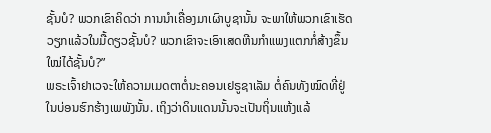ຊັ້ນບໍ? ພວກເຂົາຄິດວ່າ ການນຳເຄື່ອງມາເຜົາບູຊານັ້ນ ຈະພາໃຫ້ພວກເຂົາເຮັດວຽກແລ້ວໃນມື້ດຽວຊັ້ນບໍ? ພວກເຂົາຈະເອົາເສດຫີນກຳແພງແຕກກໍ່ສ້າງຂຶ້ນໃໝ່ໄດ້ຊັ້ນບໍ?”
ພຣະເຈົ້າຢາເວຈະໃຫ້ຄວາມເມດຕາຕໍ່ນະຄອນເຢຣູຊາເລັມ ຕໍ່ຄົນທັງໝົດທີ່ຢູ່ໃນບ່ອນຮົກຮ້າງເພພັງນັ້ນ. ເຖິງວ່າດິນແດນນັ້ນຈະເປັນຖິ່ນແຫ້ງແລ້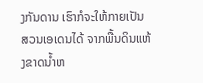ງກັນດານ ເຮົາກໍຈະໃຫ້ກາຍເປັນສວນເອເດນໄດ້ ຈາກພື້ນດິນແຫ້ງຂາດນໍ້າຫ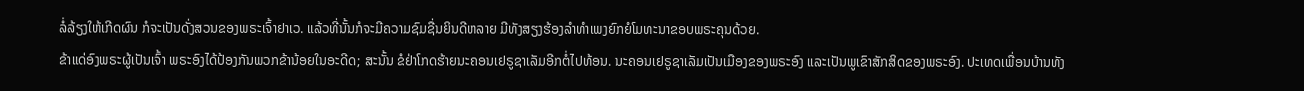ລໍ່ລ້ຽງໃຫ້ເກີດຜົນ ກໍຈະເປັນດັ່ງສວນຂອງພຣະເຈົ້າຢາເວ. ແລ້ວທີ່ນັ້ນກໍຈະມີຄວາມຊົມຊື່ນຍິນດີຫລາຍ ມີທັງສຽງຮ້ອງລຳທຳເພງຍົກຍໍໂມທະນາຂອບພຣະຄຸນດ້ວຍ.
ຂ້າແດ່ອົງພຣະຜູ້ເປັນເຈົ້າ ພຣະອົງໄດ້ປ້ອງກັນພວກຂ້ານ້ອຍໃນອະດີດ; ສະນັ້ນ ຂໍຢ່າໂກດຮ້າຍນະຄອນເຢຣູຊາເລັມອີກຕໍ່ໄປທ້ອນ. ນະຄອນເຢຣູຊາເລັມເປັນເມືອງຂອງພຣະອົງ ແລະເປັນພູເຂົາສັກສິດຂອງພຣະອົງ. ປະເທດເພື່ອນບ້ານທັງ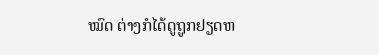ໝົດ ຕ່າງກໍໄດ້ດູຖູກຢຽດຫ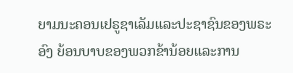ຍາມນະຄອນເຢຣູຊາເລັມແລະປະຊາຊົນຂອງພຣະອົງ ຍ້ອນບາບຂອງພວກຂ້ານ້ອຍແລະການ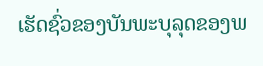ເຮັດຊົ່ວຂອງບັນພະບຸລຸດຂອງພ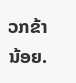ວກຂ້ານ້ອຍ.